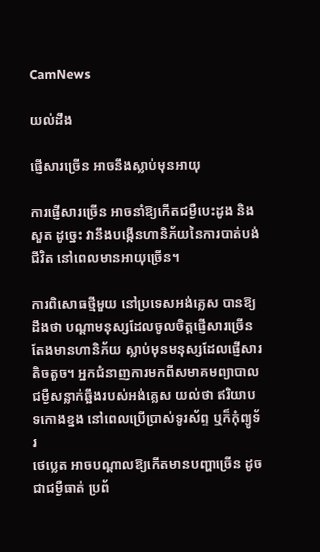CamNews

យល់ដឹង

ផ្ញើសារច្រើន អាចនឹងស្លាប់មុនអាយុ

ការផ្ញើសារច្រើន អាចនាំឱ្យកើតជម្ងឺបេះដូង និងសួត ដូច្នេះ វានឹងបង្កើនហានិភ័យនៃការបាត់បង់
ជីវិត នៅពេលមានអាយុច្រើន។

ការពិសោធថ្មីមួយ នៅប្រទេសអង់គ្លេស បានឱ្យដឹងថា បណ្ដាមនុស្សដែលចូលចិត្តផ្ញើសារច្រើន
តែងមានហានិភ័យ ស្លាប់មុនមនុស្សដែលផ្ញើសារតិចតួច។ អ្នកជំនាញការមកពីសមាគមព្យាបាល
ជម្ងឺសន្លាក់ឆ្អឹងរបស់អង់គ្លេស យល់ថា ឥរិយាបទកោងខ្នង នៅពេលប្រើប្រាស់ទូរស័ព្ទ ឬក៏កុំព្យូទ័រ
ថេប្លេត អាចបណ្ដាលឱ្យកើតមានបញ្ហាច្រើន ដូចជាជម្ងឺធាត់ ប្រព័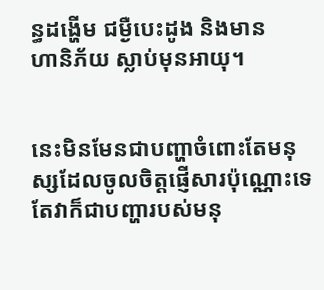ន្ធដង្ហើម ជម្ងឺបេះដូង និងមាន
ហានិភ័យ ស្លាប់មុនអាយុ។


នេះមិនមែនជាបញ្ហាចំពោះតែមនុស្សដែលចូលចិត្តផ្ញើសារប៉ុណ្ណោះទេ តែវាក៏ជាបញ្ហារបស់មនុ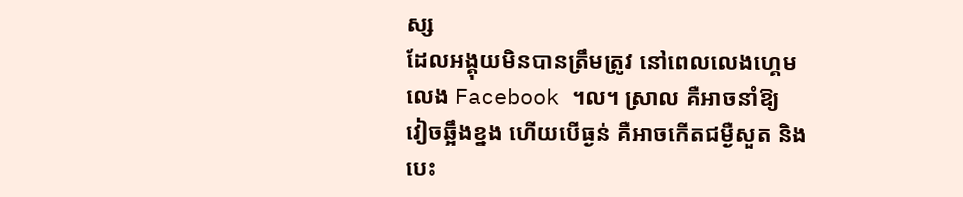ស្ស
ដែលអង្គុយមិនបានត្រឹមត្រូវ នៅពេលលេងហ្គេម លេង Facebook ។ល។ ស្រាល គឺអាចនាំឱ្យ
វៀចឆ្អឹងខ្នង ហើយបើធ្ងន់ គឺអាចកើតជម្ងឺសួត និងបេះ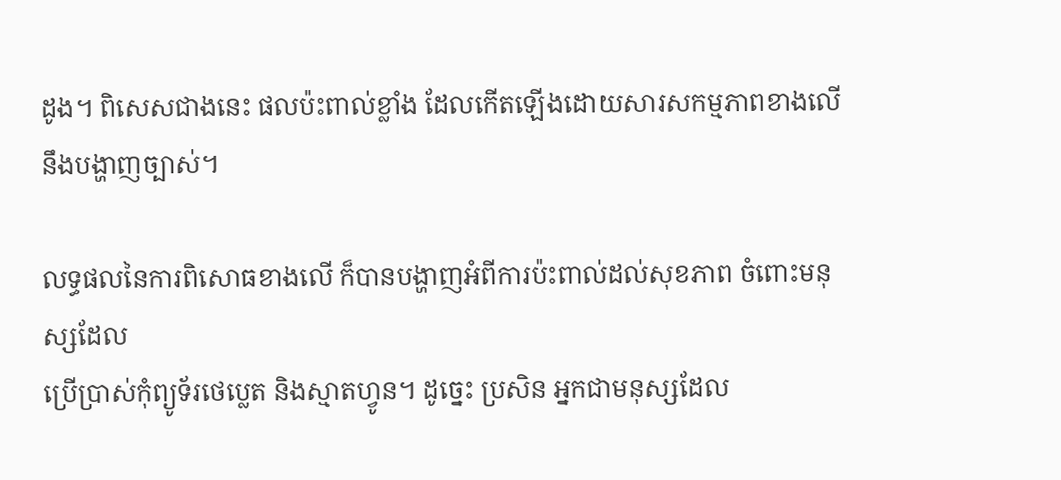ដូង។ ពិសេសជាងនេះ ផលប៉ះពាល់ខ្លាំង ដែលកើតឡើងដោយសារសកម្មភាពខាងលើ នឹងបង្ហាញច្បាស់។

លទ្ធផលនៃការពិសោធខាងលើ ក៏បានបង្ហាញអំពីការប៉ះពាល់ដល់សុខភាព ចំពោះមនុស្សដែល
ប្រើប្រាស់កុំព្យូទ័រថេប្លេត និងស្មាតហ្វូន។ ដូច្នេះ ប្រសិន អ្នកជាមនុស្សដែល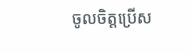ចូលចិត្តប្រើស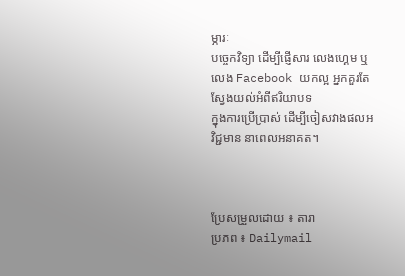ម្ភារៈ
បច្ចេកវិទ្យា ដើម្បីផ្ញើសារ លេងហ្គេម ឬលេង Facebook យកល្អ អ្នកគួរតែស្វែងយល់អំពីឥរិយាបទ
ក្នុងការប្រើប្រាស់ ដើម្បីចៀសវាងផលអវិជ្ជមាន នាពេលអនាគត។



ប្រែសម្រួលដោយ ៖ តារា
ប្រភព ៖ Dailymail